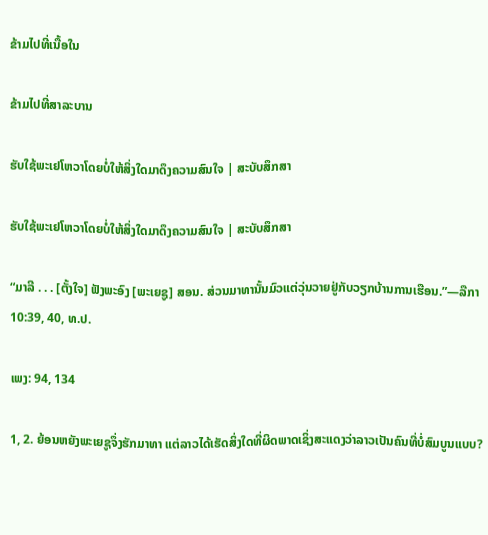ຂ້າມໄປທີ່ເນື້ອໃນ

ຂ້າມໄປທີ່ສາລະບານ

ຮັບໃຊ້ພະເຢໂຫວາໂດຍບໍ່ໃຫ້ສິ່ງໃດມາດຶງຄວາມສົນໃຈ | ສະບັບສຶກສາ

ຮັບໃຊ້ພະເຢໂຫວາໂດຍບໍ່ໃຫ້ສິ່ງໃດມາດຶງຄວາມສົນໃຈ | ສະບັບສຶກສາ

“ມາລີ . . . [ຕັ້ງໃຈ] ຟັງພະອົງ [ພະເຍຊູ] ສອນ. ສ່ວນມາທານັ້ນມົວແຕ່ວຸ່ນວາຍຢູ່ກັບວຽກບ້ານການເຮືອນ.”—ລືກາ 10:39, 40, ທ.ປ.

ເພງ: 94, 134

1, 2. ຍ້ອນຫຍັງພະເຍຊູຈຶ່ງຮັກມາທາ ແຕ່ລາວໄດ້ເຮັດສິ່ງໃດທີ່ຜິດພາດເຊິ່ງສະແດງວ່າລາວເປັນຄົນທີ່ບໍ່ສົມບູນແບບ?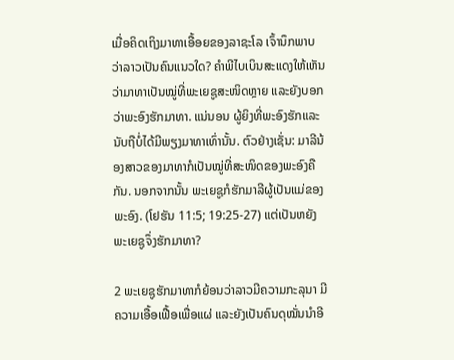ເມື່ອຄິດເຖິງມາທາເອື້ອຍຂອງລາຊະໂລ ເຈົ້ານຶກພາບວ່າລາວເປັນຄົນແນວໃດ? ຄຳພີໄບເບິນສະແດງໃຫ້ເຫັນວ່າມາທາເປັນໝູ່ທີ່ພະເຍຊູສະໜິດຫຼາຍ ແລະຍັງບອກວ່າພະອົງຮັກມາທາ. ແນ່ນອນ ຜູ້ຍິງທີ່ພະອົງຮັກແລະນັບຖືບໍ່ໄດ້ມີພຽງມາທາເທົ່ານັ້ນ. ຕົວຢ່າງເຊັ່ນ: ມາລີນ້ອງສາວຂອງມາທາກໍເປັນໝູ່ທີ່ສະໜິດຂອງພະອົງຄືກັນ. ນອກຈາກນັ້ນ ພະເຍຊູກໍຮັກມາລີຜູ້ເປັນແມ່ຂອງພະອົງ. (ໂຢຮັນ 11:5; 19:25-27) ແຕ່ເປັນຫຍັງພະເຍຊູຈຶ່ງຮັກມາທາ?

2 ພະເຍຊູຮັກມາທາກໍຍ້ອນວ່າລາວມີຄວາມກະລຸນາ ມີຄວາມເອື້ອເຟື້ອເພື່ອແຜ່ ແລະຍັງເປັນຄົນດຸໝັ່ນນຳອີ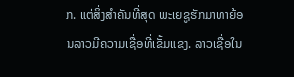ກ. ແຕ່ສິ່ງສຳຄັນທີ່ສຸດ ພະເຍຊູຮັກມາທາຍ້ອນລາວມີຄວາມເຊື່ອທີ່ເຂັ້ມແຂງ. ລາວເຊື່ອໃນ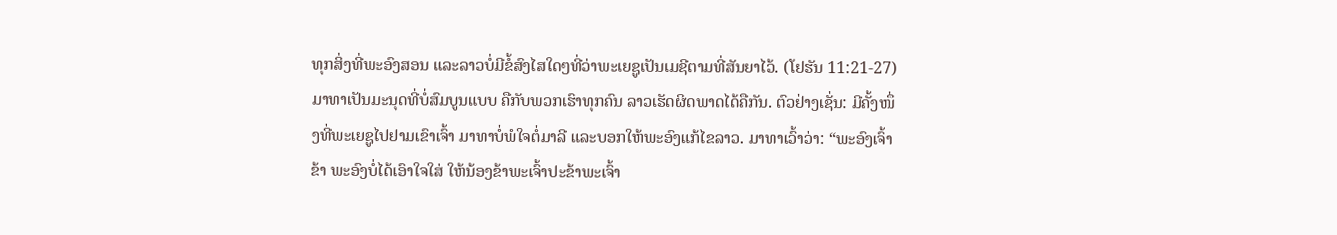ທຸກສິ່ງທີ່ພະອົງສອນ ແລະລາວບໍ່ມີຂໍ້ສົງໄສໃດໆທີ່ວ່າພະເຍຊູເປັນເມຊີຕາມທີ່ສັນຍາໄວ້. (ໂຢຮັນ 11:21-27) ມາທາເປັນມະນຸດທີ່ບໍ່ສົມບູນແບບ ຄືກັບພວກເຮົາທຸກຄົນ ລາວເຮັດຜິດພາດໄດ້ຄືກັນ. ຕົວຢ່າງເຊັ່ນ: ມີຄັ້ງໜຶ່ງທີ່ພະເຍຊູໄປຢາມເຂົາເຈົ້າ ມາທາບໍ່ພໍໃຈຕໍ່ມາລີ ແລະບອກໃຫ້ພະອົງແກ້ໄຂລາວ. ມາທາເວົ້າວ່າ: “ພະອົງເຈົ້າຂ້າ ພະອົງບໍ່ໄດ້ເອົາໃຈໃສ່ ໃຫ້ນ້ອງຂ້າພະເຈົ້າປະຂ້າພະເຈົ້າ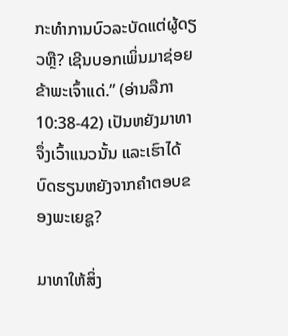ກະທຳການບົວລະບັດແຕ່ຜູ້ດຽວຫຼື? ເຊີນບອກເພິ່ນມາຊ່ອຍຂ້າພະເຈົ້າແດ່.” (ອ່ານລືກາ 10:38-42) ເປັນຫຍັງມາທາຈຶ່ງເວົ້າແນວນັ້ນ ແລະເຮົາໄດ້ບົດຮຽນຫຍັງຈາກຄຳຕອບຂອງພະເຍຊູ?

ມາທາໃຫ້ສິ່ງ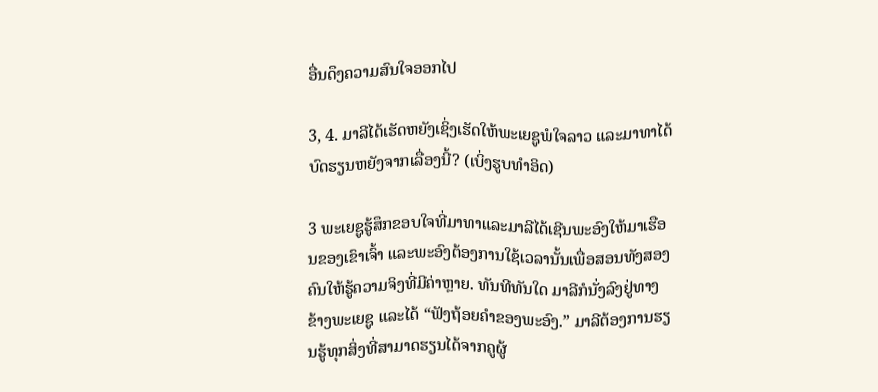ອື່ນດຶງຄວາມສົນໃຈອອກໄປ

3, 4. ມາລີໄດ້ເຮັດຫຍັງເຊິ່ງເຮັດໃຫ້ພະເຍຊູພໍໃຈລາວ ແລະມາທາໄດ້ບົດຮຽນຫຍັງຈາກເລື່ອງນີ້? (ເບິ່ງຮູບທຳອິດ)

3 ພະເຍຊູຮູ້ສຶກຂອບໃຈທີ່ມາທາແລະມາລີໄດ້ເຊີນພະອົງໃຫ້ມາເຮືອນຂອງເຂົາເຈົ້າ ແລະພະອົງຕ້ອງການໃຊ້ເວລານັ້ນເພື່ອສອນທັງສອງຄົນໃຫ້ຮູ້ຄວາມຈິງທີ່ມີຄ່າຫຼາຍ. ທັນທີທັນໃດ ມາລີກໍນັ່ງລົງຢູ່ທາງຂ້າງພະເຍຊູ ແລະໄດ້ “ຟັງຖ້ອຍຄຳຂອງພະອົງ.” ມາລີຕ້ອງການຮຽນຮູ້ທຸກສິ່ງທີ່ສາມາດຮຽນໄດ້ຈາກຄູຜູ້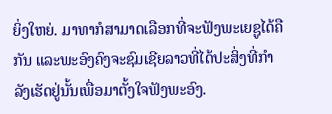ຍິ່ງໃຫຍ່. ມາທາກໍສາມາດເລືອກທີ່ຈະຟັງພະເຍຊູໄດ້ຄືກັນ ແລະພະອົງຄົງຈະຊົມເຊີຍລາວທີ່ໄດ້ປະສິ່ງທີ່ກຳລັງເຮັດຢູ່ນັ້ນເພື່ອມາຕັ້ງໃຈຟັງພະອົງ.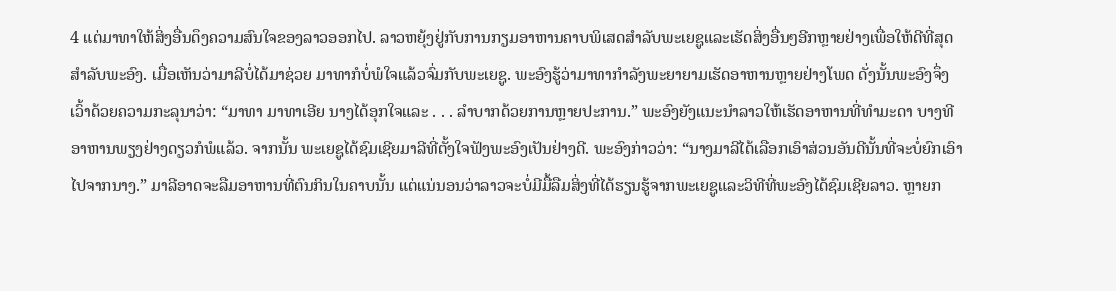4 ແຕ່ມາທາໃຫ້ສິ່ງອື່ນດຶງຄວາມສົນໃຈຂອງລາວອອກໄປ. ລາວຫຍຸ້ງຢູ່ກັບການກຽມອາຫານຄາບພິເສດສຳລັບພະເຍຊູແລະເຮັດສິ່ງອື່ນໆອີກຫຼາຍຢ່າງເພື່ອໃຫ້ດີທີ່ສຸດສຳລັບພະອົງ. ເມື່ອເຫັນວ່າມາລີບໍ່ໄດ້ມາຊ່ວຍ ມາທາກໍບໍ່ພໍໃຈແລ້ວຈົ່ມກັບພະເຍຊູ. ພະອົງຮູ້ວ່າມາທາກຳລັງພະຍາຍາມເຮັດອາຫານຫຼາຍຢ່າງໂພດ ດັ່ງນັ້ນພະອົງຈຶ່ງເວົ້າດ້ວຍຄວາມກະລຸນາວ່າ: “ມາທາ ມາທາເອີຍ ນາງໄດ້ອຸກໃຈແລະ . . . ລຳບາກດ້ວຍການຫຼາຍປະການ.” ພະອົງຍັງແນະນຳລາວໃຫ້ເຮັດອາຫານທີ່ທຳມະດາ ບາງທີອາຫານພຽງຢ່າງດຽວກໍພໍແລ້ວ. ຈາກນັ້ນ ພະເຍຊູໄດ້ຊົມເຊີຍມາລີທີ່ຕັ້ງໃຈຟັງພະອົງເປັນຢ່າງດີ. ພະອົງກ່າວວ່າ: “ນາງມາລີໄດ້ເລືອກເອົາສ່ວນອັນດີນັ້ນທີ່ຈະບໍ່ຍົກເອົາໄປຈາກນາງ.” ມາລີອາດຈະລືມອາຫານທີ່ຕົນກິນໃນຄາບນັ້ນ ແຕ່ແນ່ນອນວ່າລາວຈະບໍ່ມີມື້ລືມສິ່ງທີ່ໄດ້ຮຽນຮູ້ຈາກພະເຍຊູແລະວິທີທີ່ພະອົງໄດ້ຊົມເຊີຍລາວ. ຫຼາຍກ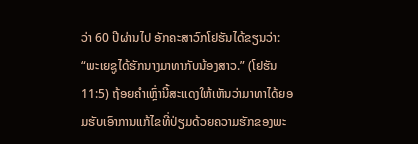ວ່າ 60 ປີຜ່ານໄປ ອັກຄະສາວົກໂຢຮັນໄດ້ຂຽນວ່າ: “ພະເຍຊູໄດ້ຮັກນາງມາທາກັບນ້ອງສາວ.” (ໂຢຮັນ 11:5) ຖ້ອຍຄຳເຫຼົ່ານີ້ສະແດງໃຫ້ເຫັນວ່າມາທາໄດ້ຍອມຮັບເອົາການແກ້ໄຂທີ່ປ່ຽມດ້ວຍຄວາມຮັກຂອງພະ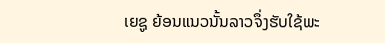ເຍຊູ ຍ້ອນແນວນັ້ນລາວຈຶ່ງຮັບໃຊ້ພະ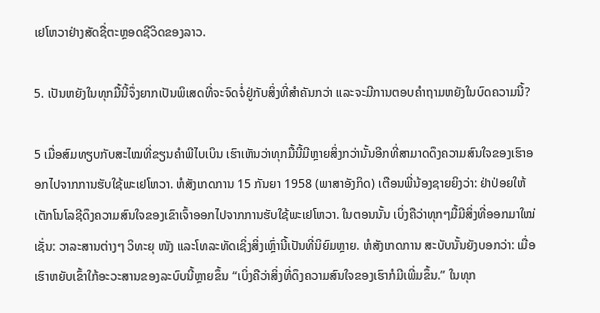ເຢໂຫວາຢ່າງສັດຊື່ຕະຫຼອດຊີວິດຂອງລາວ.

5. ເປັນຫຍັງໃນທຸກມື້ນີ້ຈຶ່ງຍາກເປັນພິເສດທີ່ຈະຈົດຈໍ່ຢູ່ກັບສິ່ງທີ່ສຳຄັນກວ່າ ແລະຈະມີການຕອບຄຳຖາມຫຍັງໃນບົດຄວາມນີ້?

5 ເມື່ອສົມທຽບກັບສະໄໝທີ່ຂຽນຄຳພີໄບເບິນ ເຮົາເຫັນວ່າທຸກມື້ນີ້ມີຫຼາຍສິ່ງກວ່ານັ້ນອີກທີ່ສາມາດດຶງຄວາມສົນໃຈຂອງເຮົາອອກໄປຈາກການຮັບໃຊ້ພະເຢໂຫວາ. ຫໍສັງເກດການ 15 ກັນຍາ 1958 (ພາສາອັງກິດ) ເຕືອນພີ່ນ້ອງຊາຍຍິງວ່າ: ຢ່າປ່ອຍໃຫ້ເຕັກໂນໂລຊີດຶງຄວາມສົນໃຈຂອງເຂົາເຈົ້າອອກໄປຈາກການຮັບໃຊ້ພະເຢໂຫວາ. ໃນຕອນນັ້ນ ເບິ່ງຄືວ່າທຸກໆມື້ມີສິ່ງທີ່ອອກມາໃໝ່ ເຊັ່ນ: ວາລະສານຕ່າງໆ ວິທະຍຸ ໜັງ ແລະໂທລະທັດເຊິ່ງສິ່ງເຫຼົ່ານີ້ເປັນທີ່ນິຍົມຫຼາຍ. ຫໍສັງເກດການ ສະບັບນັ້ນຍັງບອກວ່າ: ເມື່ອເຮົາຫຍັບເຂົ້າໃກ້ອະວະສານຂອງລະບົບນີ້ຫຼາຍຂຶ້ນ “ເບິ່ງຄືວ່າສິ່ງທີ່ດຶງຄວາມສົນໃຈຂອງເຮົາກໍມີເພີ່ມຂຶ້ນ.” ໃນທຸກ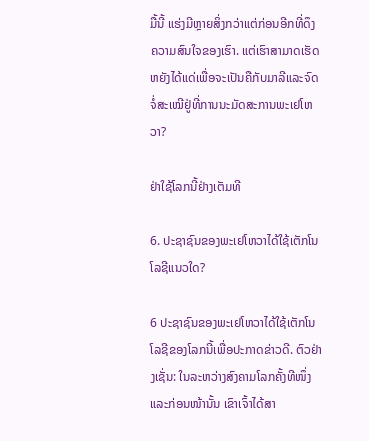ມື້ນີ້ ແຮ່ງມີຫຼາຍສິ່ງກວ່າແຕ່ກ່ອນອີກທີ່ດຶງຄວາມສົນໃຈຂອງເຮົາ. ແຕ່ເຮົາສາມາດເຮັດຫຍັງໄດ້ແດ່ເພື່ອຈະເປັນຄືກັບມາລີແລະຈົດຈໍ່ສະເໝີຢູ່ທີ່ການນະມັດສະການພະເຢໂຫວາ?

ຢ່າໃຊ້ໂລກນີ້ຢ່າງເຕັມທີ

6. ປະຊາຊົນຂອງພະເຢໂຫວາໄດ້ໃຊ້ເຕັກໂນໂລຊີແນວໃດ?

6 ປະຊາຊົນຂອງພະເຢໂຫວາໄດ້ໃຊ້ເຕັກໂນໂລຊີຂອງໂລກນີ້ເພື່ອປະກາດຂ່າວດີ. ຕົວຢ່າງເຊັ່ນ: ໃນລະຫວ່າງສົງຄາມໂລກຄັ້ງທີໜຶ່ງແລະກ່ອນໜ້ານັ້ນ ເຂົາເຈົ້າໄດ້ສາ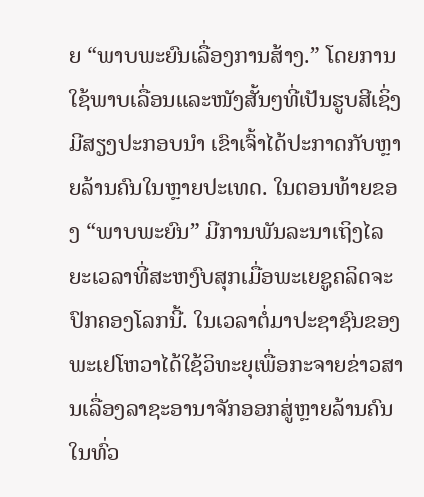ຍ “ພາບພະຍົນເລື່ອງການສ້າງ.” ໂດຍການໃຊ້ພາບເລື່ອນແລະໜັງສັ້ນໆທີ່ເປັນຮູບສີເຊິ່ງມີສຽງປະກອບນຳ ເຂົາເຈົ້າໄດ້ປະກາດກັບຫຼາຍລ້ານຄົນໃນຫຼາຍປະເທດ. ໃນຕອນທ້າຍຂອງ “ພາບພະຍົນ” ມີການພັນລະນາເຖິງໄລຍະເວລາທີ່ສະຫງົບສຸກເມື່ອພະເຍຊູຄລິດຈະປົກຄອງໂລກນີ້. ໃນເວລາຕໍ່ມາປະຊາຊົນຂອງພະເຢໂຫວາໄດ້ໃຊ້ວິທະຍຸເພື່ອກະຈາຍຂ່າວສານເລື່ອງລາຊະອານາຈັກອອກສູ່ຫຼາຍລ້ານຄົນໃນທົ່ວ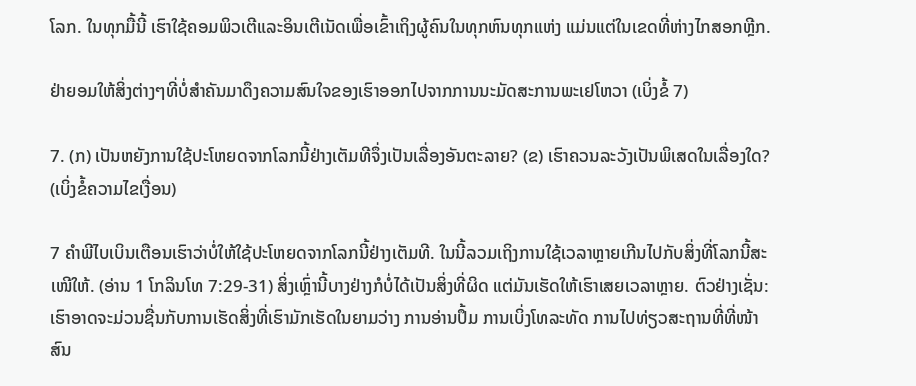ໂລກ. ໃນທຸກມື້ນີ້ ເຮົາໃຊ້ຄອມພິວເຕີແລະອິນເຕີເນັດເພື່ອເຂົ້າເຖິງຜູ້ຄົນໃນທຸກຫົນທຸກແຫ່ງ ແມ່ນແຕ່ໃນເຂດທີ່ຫ່າງໄກສອກຫຼີກ.

ຢ່າຍອມໃຫ້ສິ່ງຕ່າງໆທີ່ບໍ່ສຳຄັນມາດຶງຄວາມສົນໃຈຂອງເຮົາອອກໄປຈາກການນະມັດສະການພະເຢໂຫວາ (ເບິ່ງຂໍ້ 7)

7. (ກ) ເປັນຫຍັງການໃຊ້ປະໂຫຍດຈາກໂລກນີ້ຢ່າງເຕັມທີຈຶ່ງເປັນເລື່ອງອັນຕະລາຍ? (ຂ) ເຮົາຄວນລະວັງເປັນພິເສດໃນເລື່ອງໃດ? (ເບິ່ງຂໍ້ຄວາມໄຂເງື່ອນ)

7 ຄຳພີໄບເບິນເຕືອນເຮົາວ່າບໍ່ໃຫ້ໃຊ້ປະໂຫຍດຈາກໂລກນີ້ຢ່າງເຕັມທີ. ໃນນີ້ລວມເຖິງການໃຊ້ເວລາຫຼາຍເກີນໄປກັບສິ່ງທີ່ໂລກນີ້ສະເໜີໃຫ້. (ອ່ານ 1 ໂກລິນໂທ 7:29-31) ສິ່ງເຫຼົ່ານີ້ບາງຢ່າງກໍບໍ່ໄດ້ເປັນສິ່ງທີ່ຜິດ ແຕ່ມັນເຮັດໃຫ້ເຮົາເສຍເວລາຫຼາຍ. ຕົວຢ່າງເຊັ່ນ: ເຮົາອາດຈະມ່ວນຊື່ນກັບການເຮັດສິ່ງທີ່ເຮົາມັກເຮັດໃນຍາມວ່າງ ການອ່ານປຶ້ມ ການເບິ່ງໂທລະທັດ ການໄປທ່ຽວສະຖານທີ່ທີ່ໜ້າສົນ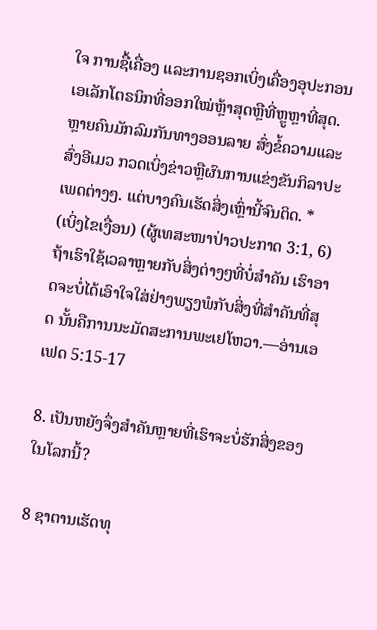ໃຈ ການຊື້ເຄື່ອງ ແລະການຊອກເບິ່ງເຄື່ອງອຸປະກອນເອເລັກໂຕຣນິກທີ່ອອກໃໝ່ຫຼ້າສຸດຫຼືທີ່ຫຼູຫຼາທີ່ສຸດ. ຫຼາຍຄົນມັກລົມກັນທາງອອນລາຍ ສົ່ງຂໍ້ຄວາມແລະສົ່ງອີເມວ ກວດເບິ່ງຂ່າວຫຼືຜົນການແຂ່ງຂັນກິລາປະເພດຕ່າງໆ. ແຕ່ບາງຄົນເຮັດສິ່ງເຫຼົ່ານີ້ຈົນຕິດ. * (ເບິ່ງໄຂເງື່ອນ) (ຜູ້ເທສະໜາປ່າວປະກາດ 3:1, 6) ຖ້າເຮົາໃຊ້ເວລາຫຼາຍກັບສິ່ງຕ່າງໆທີ່ບໍ່ສຳຄັນ ເຮົາອາດຈະບໍ່ໄດ້ເອົາໃຈໃສ່ຢ່າງພຽງພໍກັບສິ່ງທີ່ສຳຄັນທີ່ສຸດ ນັ້ນຄືການນະມັດສະການພະເຢໂຫວາ.—ອ່ານເອເຟດ 5:15-17

8. ເປັນຫຍັງຈຶ່ງສຳຄັນຫຼາຍທີ່ເຮົາຈະບໍ່ຮັກສິ່ງຂອງໃນໂລກນີ້?

8 ຊາຕານເຮັດທຸ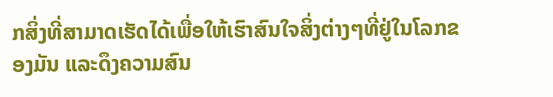ກສິ່ງທີ່ສາມາດເຮັດໄດ້ເພື່ອໃຫ້ເຮົາສົນໃຈສິ່ງຕ່າງໆທີ່ຢູ່ໃນໂລກຂອງມັນ ແລະດຶງຄວາມສົນ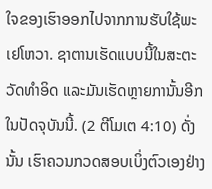ໃຈຂອງເຮົາອອກໄປຈາກການຮັບໃຊ້ພະເຢໂຫວາ. ຊາຕານເຮັດແບບນີ້ໃນສະຕະວັດທຳອິດ ແລະມັນເຮັດຫຼາຍການັ້ນອີກໃນປັດຈຸບັນນີ້. (2 ຕີໂມເຕ 4:10) ດັ່ງນັ້ນ ເຮົາຄວນກວດສອບເບິ່ງຕົວເອງຢ່າງ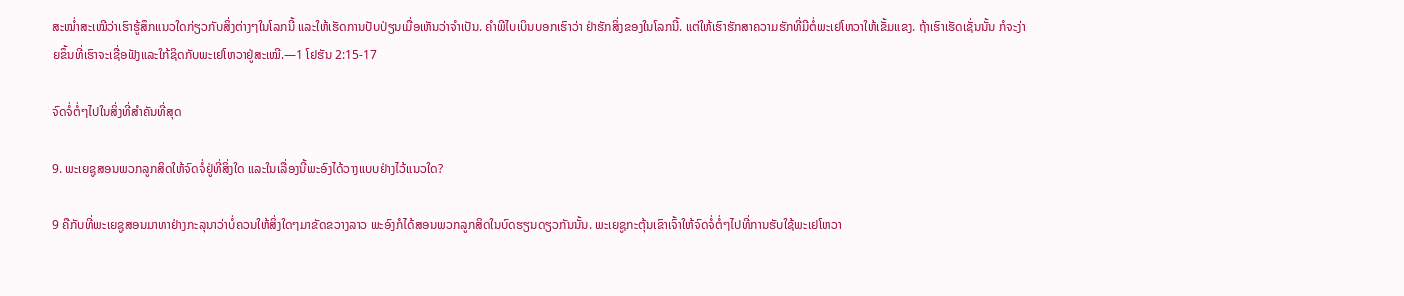ສະໝໍ່າສະເໝີວ່າເຮົາຮູ້ສຶກແນວໃດກ່ຽວກັບສິ່ງຕ່າງໆໃນໂລກນີ້ ແລະໃຫ້ເຮັດການປັບປ່ຽນເມື່ອເຫັນວ່າຈຳເປັນ. ຄຳພີໄບເບິນບອກເຮົາວ່າ ຢ່າຮັກສິ່ງຂອງໃນໂລກນີ້. ແຕ່ໃຫ້ເຮົາຮັກສາຄວາມຮັກທີ່ມີຕໍ່ພະເຢໂຫວາໃຫ້ເຂັ້ມແຂງ. ຖ້າເຮົາເຮັດເຊັ່ນນັ້ນ ກໍຈະງ່າຍຂຶ້ນທີ່ເຮົາຈະເຊື່ອຟັງແລະໃກ້ຊິດກັບພະເຢໂຫວາຢູ່ສະເໝີ.—1 ໂຢຮັນ 2:15-17

ຈົດຈໍ່ຕໍ່ໆໄປໃນສິ່ງທີ່ສຳຄັນທີ່ສຸດ

9. ພະເຍຊູສອນພວກລູກສິດໃຫ້ຈົດຈໍ່ຢູ່ທີ່ສິ່ງໃດ ແລະໃນເລື່ອງນີ້ພະອົງໄດ້ວາງແບບຢ່າງໄວ້ແນວໃດ?

9 ຄືກັບທີ່ພະເຍຊູສອນມາທາຢ່າງກະລຸນາວ່າບໍ່ຄວນໃຫ້ສິ່ງໃດໆມາຂັດຂວາງລາວ ພະອົງກໍໄດ້ສອນພວກລູກສິດໃນບົດຮຽນດຽວກັນນັ້ນ. ພະເຍຊູກະຕຸ້ນເຂົາເຈົ້າໃຫ້ຈົດຈໍ່ຕໍ່ໆໄປທີ່ການຮັບໃຊ້ພະເຢໂຫວາ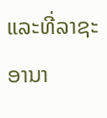ແລະທີ່ລາຊະອານາ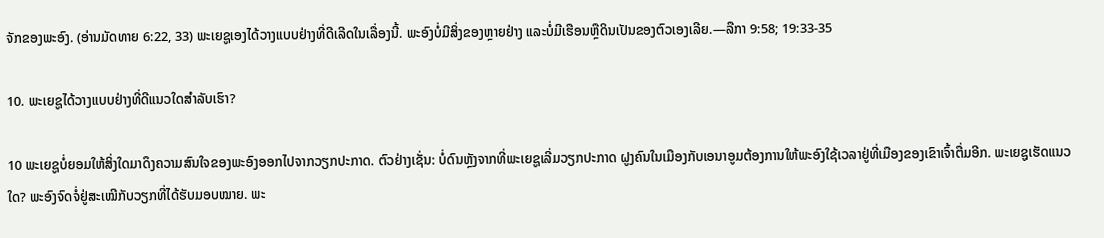ຈັກຂອງພະອົງ. (ອ່ານມັດທາຍ 6:22, 33) ພະເຍຊູເອງໄດ້ວາງແບບຢ່າງທີ່ດີເລີດໃນເລື່ອງນີ້. ພະອົງບໍ່ມີສິ່ງຂອງຫຼາຍຢ່າງ ແລະບໍ່ມີເຮືອນຫຼືດິນເປັນຂອງຕົວເອງເລີຍ.—ລືກາ 9:58; 19:33-35

10. ພະເຍຊູໄດ້ວາງແບບຢ່າງທີ່ດີແນວໃດສຳລັບເຮົາ?

10 ພະເຍຊູບໍ່ຍອມໃຫ້ສິ່ງໃດມາດຶງຄວາມສົນໃຈຂອງພະອົງອອກໄປຈາກວຽກປະກາດ. ຕົວຢ່າງເຊັ່ນ: ບໍ່ດົນຫຼັງຈາກທີ່ພະເຍຊູເລີ່ມວຽກປະກາດ ຝູງຄົນໃນເມືອງກັບເອນາອູມຕ້ອງການໃຫ້ພະອົງໃຊ້ເວລາຢູ່ທີ່ເມືອງຂອງເຂົາເຈົ້າຕື່ມອີກ. ພະເຍຊູເຮັດແນວໃດ? ພະອົງຈົດຈໍ່ຢູ່ສະເໝີກັບວຽກທີ່ໄດ້ຮັບມອບໝາຍ. ພະ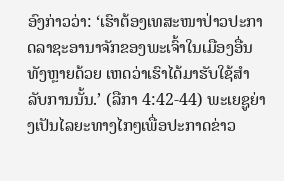ອົງກ່າວວ່າ: ‘ເຮົາຕ້ອງເທສະໜາປ່າວປະກາດລາຊະອານາຈັກຂອງພະເຈົ້າໃນເມືອງອື່ນທັງຫຼາຍດ້ວຍ ເຫດວ່າເຮົາໄດ້ມາຮັບໃຊ້ສຳລັບການນັ້ນ.’ (ລືກາ 4:42-44) ພະເຍຊູຍ່າງເປັນໄລຍະທາງໄກໆເພື່ອປະກາດຂ່າວ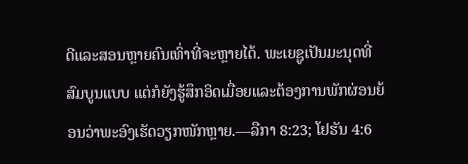ດີແລະສອນຫຼາຍຄົນເທົ່າທີ່ຈະຫຼາຍໄດ້. ພະເຍຊູເປັນມະນຸດທີ່ສົມບູນແບບ ແຕ່ກໍຍັງຮູ້ສຶກອິດເມື່ອຍແລະຕ້ອງການພັກຜ່ອນຍ້ອນວ່າພະອົງເຮັດວຽກໜັກຫຼາຍ.—ລືກາ 8:23; ໂຢຮັນ 4:6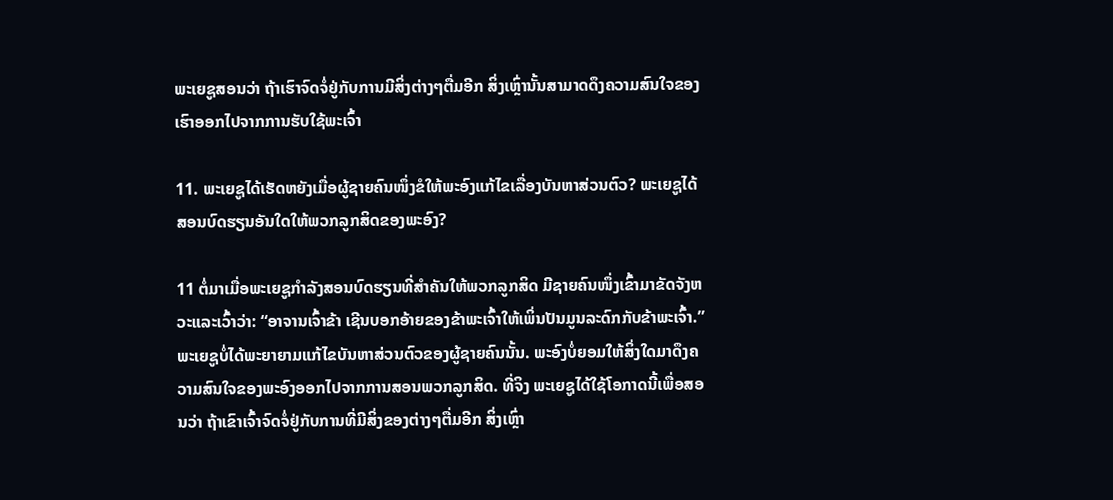ພະເຍຊູສອນວ່າ ຖ້າເຮົາຈົດຈໍ່ຢູ່ກັບການມີສິ່ງຕ່າງໆຕື່ມອີກ ສິ່ງເຫຼົ່ານັ້ນສາມາດດຶງຄວາມສົນໃຈຂອງເຮົາອອກໄປຈາກການຮັບໃຊ້ພະເຈົ້າ

11. ພະເຍຊູໄດ້ເຮັດຫຍັງເມື່ອຜູ້ຊາຍຄົນໜຶ່ງຂໍໃຫ້ພະອົງແກ້ໄຂເລື່ອງບັນຫາສ່ວນຕົວ? ພະເຍຊູໄດ້ສອນບົດຮຽນອັນໃດໃຫ້ພວກລູກສິດຂອງພະອົງ?

11 ຕໍ່ມາເມື່ອພະເຍຊູກຳລັງສອນບົດຮຽນທີ່ສຳຄັນໃຫ້ພວກລູກສິດ ມີຊາຍຄົນໜຶ່ງເຂົ້າມາຂັດຈັງຫວະແລະເວົ້າວ່າ: “ອາຈານເຈົ້າຂ້າ ເຊີນບອກອ້າຍຂອງຂ້າພະເຈົ້າໃຫ້ເພິ່ນປັນມູນລະດົກກັບຂ້າພະເຈົ້າ.” ພະເຍຊູບໍ່ໄດ້ພະຍາຍາມແກ້ໄຂບັນຫາສ່ວນຕົວຂອງຜູ້ຊາຍຄົນນັ້ນ. ພະອົງບໍ່ຍອມໃຫ້ສິ່ງໃດມາດຶງຄວາມສົນໃຈຂອງພະອົງອອກໄປຈາກການສອນພວກລູກສິດ. ທີ່ຈິງ ພະເຍຊູໄດ້ໃຊ້ໂອກາດນີ້ເພື່ອສອນວ່າ ຖ້າເຂົາເຈົ້າຈົດຈໍ່ຢູ່ກັບການທີ່ມີສິ່ງຂອງຕ່າງໆຕື່ມອີກ ສິ່ງເຫຼົ່າ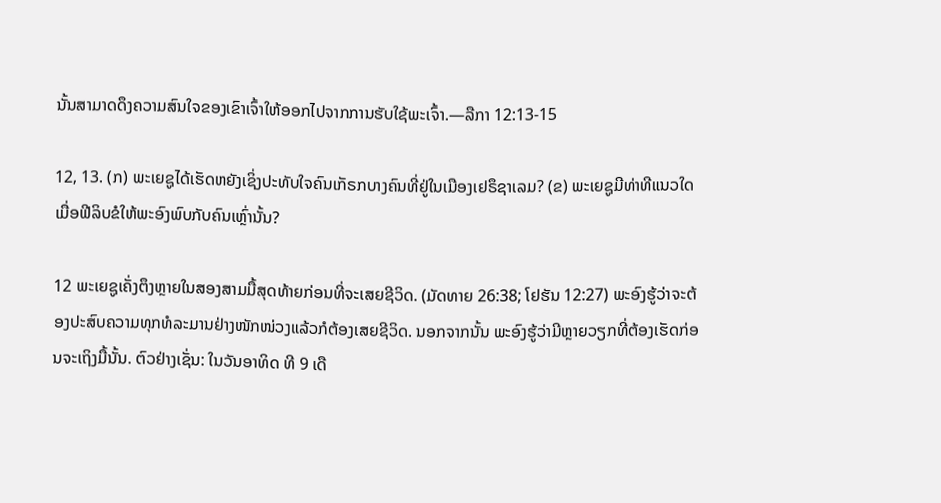ນັ້ນສາມາດດຶງຄວາມສົນໃຈຂອງເຂົາເຈົ້າໃຫ້ອອກໄປຈາກການຮັບໃຊ້ພະເຈົ້າ.—ລືກາ 12:13-15

12, 13. (ກ) ພະເຍຊູໄດ້ເຮັດຫຍັງເຊິ່ງປະທັບໃຈຄົນເກັຣກບາງຄົນທີ່ຢູ່ໃນເມືອງເຢຣຶຊາເລມ? (ຂ) ພະເຍຊູມີທ່າທີແນວໃດເມື່ອຟີລິບຂໍໃຫ້ພະອົງພົບກັບຄົນເຫຼົ່ານັ້ນ?

12 ພະເຍຊູເຄັ່ງຕຶງຫຼາຍໃນສອງສາມມື້ສຸດທ້າຍກ່ອນທີ່ຈະເສຍຊີວິດ. (ມັດທາຍ 26:38; ໂຢຮັນ 12:27) ພະອົງຮູ້ວ່າຈະຕ້ອງປະສົບຄວາມທຸກທໍລະມານຢ່າງໜັກໜ່ວງແລ້ວກໍຕ້ອງເສຍຊີວິດ. ນອກຈາກນັ້ນ ພະອົງຮູ້ວ່າມີຫຼາຍວຽກທີ່ຕ້ອງເຮັດກ່ອນຈະເຖິງມື້ນັ້ນ. ຕົວຢ່າງເຊັ່ນ: ໃນວັນອາທິດ ທີ 9 ເດື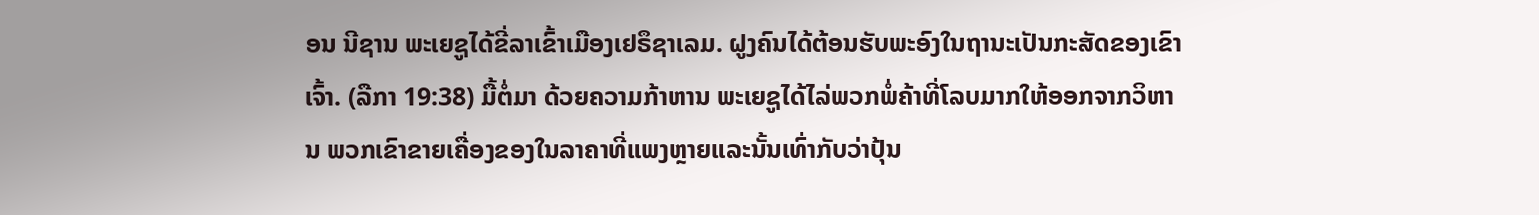ອນ ນີຊານ ພະເຍຊູໄດ້ຂີ່ລາເຂົ້າເມືອງເຢຣຶຊາເລມ. ຝູງຄົນໄດ້ຕ້ອນຮັບພະອົງໃນຖານະເປັນກະສັດຂອງເຂົາເຈົ້າ. (ລືກາ 19:38) ມື້ຕໍ່ມາ ດ້ວຍຄວາມກ້າຫານ ພະເຍຊູໄດ້ໄລ່ພວກພໍ່ຄ້າທີ່ໂລບມາກໃຫ້ອອກຈາກວິຫານ ພວກເຂົາຂາຍເຄື່ອງຂອງໃນລາຄາທີ່ແພງຫຼາຍແລະນັ້ນເທົ່າກັບວ່າປຸ້ນ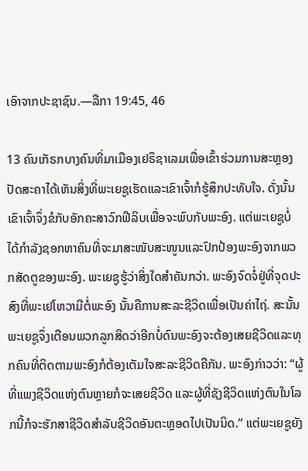ເອົາຈາກປະຊາຊົນ.—ລືກາ 19:45, 46

13 ຄົນເກັຣກບາງຄົນທີ່ມາເມືອງເຢຣຶຊາເລມເພື່ອເຂົ້າຮ່ວມການສະຫຼອງປັດສະຄາໄດ້ເຫັນສິ່ງທີ່ພະເຍຊູເຮັດແລະເຂົາເຈົ້າກໍຮູ້ສຶກປະທັບໃຈ. ດັ່ງນັ້ນ ເຂົາເຈົ້າຈຶ່ງຂໍກັບອັກຄະສາວົກຟີລິບເພື່ອຈະພົບກັບພະອົງ. ແຕ່ພະເຍຊູບໍ່ໄດ້ກຳລັງຊອກຫາຄົນທີ່ຈະມາສະໜັບສະໜູນແລະປົກປ້ອງພະອົງຈາກພວກສັດຕູຂອງພະອົງ. ພະເຍຊູຮູ້ວ່າສິ່ງໃດສຳຄັນກວ່າ. ພະອົງຈົດຈໍ່ຢູ່ທີ່ຈຸດປະສົງທີ່ພະເຢໂຫວາມີຕໍ່ພະອົງ ນັ້ນຄືການສະລະຊີວິດເພື່ອເປັນຄ່າໄຖ່. ສະນັ້ນ ພະເຍຊູຈຶ່ງເຕືອນພວກລູກສິດວ່າອີກບໍ່ດົນພະອົງຈະຕ້ອງເສຍຊີວິດແລະທຸກຄົນທີ່ຕິດຕາມພະອົງກໍຕ້ອງເຕັມໃຈສະລະຊີວິດຄືກັນ. ພະອົງກ່າວວ່າ: “ຜູ້ທີ່ແພງຊີວິດແຫ່ງຕົນຫຼາຍກໍຈະເສຍຊີວິດ ແລະຜູ້ທີ່ຊັງຊີວິດແຫ່ງຕົນໃນໂລກນີ້ກໍຈະຮັກສາຊີວິດສຳລັບຊີວິດອັນຕະຫຼອດໄປເປັນນິດ.” ແຕ່ພະເຍຊູຍັງ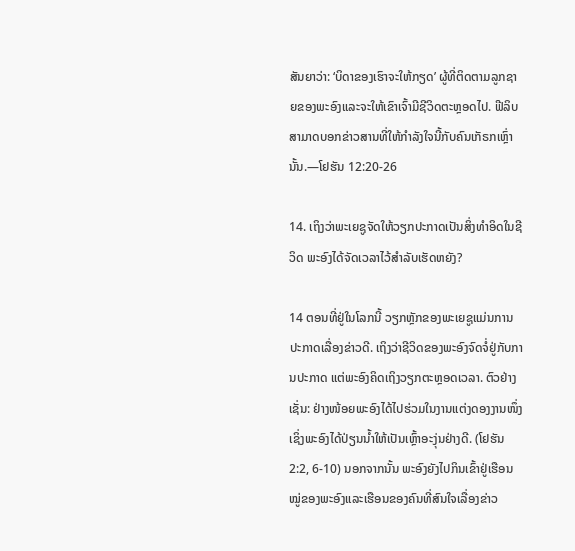ສັນຍາວ່າ: ‘ບິດາຂອງເຮົາຈະໃຫ້ກຽດ’ ຜູ້ທີ່ຕິດຕາມລູກຊາຍຂອງພະອົງແລະຈະໃຫ້ເຂົາເຈົ້າມີຊີວິດຕະຫຼອດໄປ. ຟີລິບສາມາດບອກຂ່າວສານທີ່ໃຫ້ກຳລັງໃຈນີ້ກັບຄົນເກັຣກເຫຼົ່ານັ້ນ.—ໂຢຮັນ 12:20-26

14. ເຖິງວ່າພະເຍຊູຈັດໃຫ້ວຽກປະກາດເປັນສິ່ງທຳອິດໃນຊີວິດ ພະອົງໄດ້ຈັດເວລາໄວ້ສຳລັບເຮັດຫຍັງ?

14 ຕອນທີ່ຢູ່ໃນໂລກນີ້ ວຽກຫຼັກຂອງພະເຍຊູແມ່ນການປະກາດເລື່ອງຂ່າວດີ. ເຖິງວ່າຊີວິດຂອງພະອົງຈົດຈໍ່ຢູ່ກັບການປະກາດ ແຕ່ພະອົງຄິດເຖິງວຽກຕະຫຼອດເວລາ. ຕົວຢ່າງເຊັ່ນ: ຢ່າງໜ້ອຍພະອົງໄດ້ໄປຮ່ວມໃນງານແຕ່ງດອງງານໜຶ່ງເຊິ່ງພະອົງໄດ້ປ່ຽນນໍ້າໃຫ້ເປັນເຫຼົ້າອະງຸ່ນຢ່າງດີ. (ໂຢຮັນ 2:2, 6-10) ນອກຈາກນັ້ນ ພະອົງຍັງໄປກິນເຂົ້າຢູ່ເຮືອນໝູ່ຂອງພະອົງແລະເຮືອນຂອງຄົນທີ່ສົນໃຈເລື່ອງຂ່າວ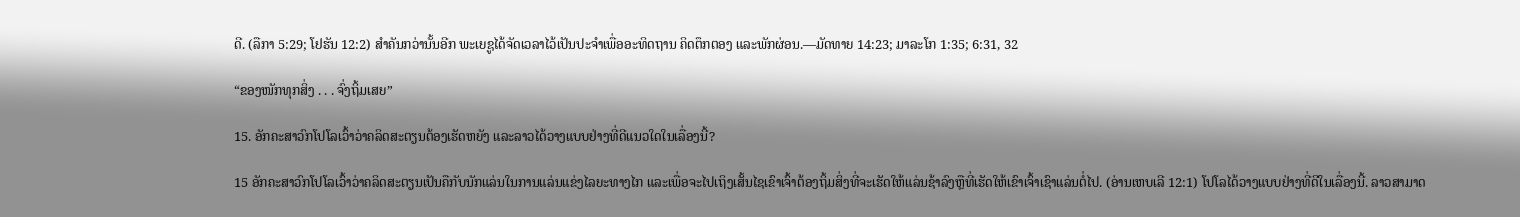ດີ. (ລືກາ 5:29; ໂຢຮັນ 12:2) ສຳຄັນກວ່ານັ້ນອີກ ພະເຍຊູໄດ້ຈັດເວລາໄວ້ເປັນປະຈຳເພື່ອອະທິດຖານ ຄິດຕຶກຕອງ ແລະພັກຜ່ອນ.—ມັດທາຍ 14:23; ມາລະໂກ 1:35; 6:31, 32

“ຂອງໜັກທຸກສິ່ງ . . . ຈົ່ງຖິ້ມເສຍ”

15. ອັກຄະສາວົກໂປໂລເວົ້າວ່າຄລິດສະຕຽນຕ້ອງເຮັດຫຍັງ ແລະລາວໄດ້ວາງແບບຢ່າງທີ່ດີແນວໃດໃນເລື່ອງນີ້?

15 ອັກຄະສາວົກໂປໂລເວົ້າວ່າຄລິດສະຕຽນເປັນຄືກັບນັກແລ່ນໃນການແລ່ນແຂ່ງໄລຍະທາງໄກ ແລະເພື່ອຈະໄປເຖິງເສັ້ນໄຊເຂົາເຈົ້າຕ້ອງຖິ້ມສິ່ງທີ່ຈະເຮັດໃຫ້ແລ່ນຊ້າລົງຫຼືທີ່ເຮັດໃຫ້ເຂົາເຈົ້າເຊົາແລ່ນຕໍ່ໄປ. (ອ່ານເຫບເລີ 12:1) ໂປໂລໄດ້ວາງແບບຢ່າງທີ່ດີໃນເລື່ອງນີ້. ລາວສາມາດ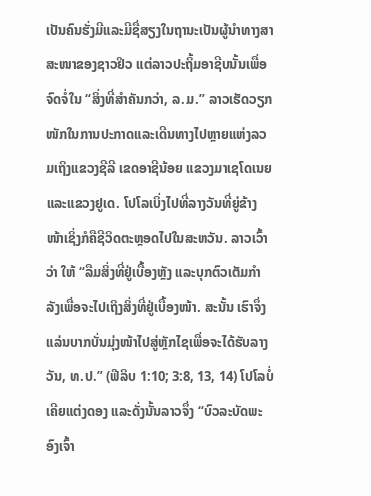ເປັນຄົນຮັ່ງມີແລະມີຊື່ສຽງໃນຖານະເປັນຜູ້ນຳທາງສາສະໜາຂອງຊາວຢິວ ແຕ່ລາວປະຖິ້ມອາຊີບນັ້ນເພື່ອຈົດຈໍ່ໃນ “ສິ່ງທີ່ສຳຄັນກວ່າ, ລ.ມ.” ລາວເຮັດວຽກໜັກໃນການປະກາດແລະເດີນທາງໄປຫຼາຍແຫ່ງລວມເຖິງແຂວງຊີລີ ເຂດອາຊີນ້ອຍ ແຂວງມາເຊໂດເນຍ ແລະແຂວງຢູເດ. ໂປໂລເບິ່ງໄປທີ່ລາງວັນທີ່ຍູ່ຂ້າງໜ້າເຊິ່ງກໍຄືຊີວິດຕະຫຼອດໄປໃນສະຫວັນ. ລາວເວົ້າວ່າ ໃຫ້ “ລືມສິ່ງທີ່ຢູ່ເບື້ອງຫຼັງ ແລະບຸກຕົວເຕັມກຳລັງເພື່ອຈະໄປເຖິງສິ່ງທີ່ຢູ່ເບື້ອງໜ້າ. ສະນັ້ນ ເຮົາຈຶ່ງແລ່ນບາກບັ່ນມຸ່ງໜ້າໄປສູ່ຫຼັກໄຊເພື່ອຈະໄດ້ຮັບລາງວັນ, ທ.ປ.” (ຟີລິບ 1:10; 3:8, 13, 14) ໂປໂລບໍ່ເຄີຍແຕ່ງດອງ ແລະດັ່ງນັ້ນລາວຈຶ່ງ “ບົວລະບັດພະອົງເຈົ້າ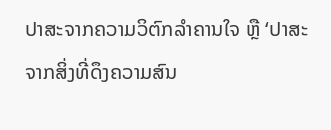ປາສະຈາກຄວາມວິຕົກລຳຄານໃຈ ຫຼື ‘ປາສະຈາກສິ່ງທີ່ດຶງຄວາມສົນ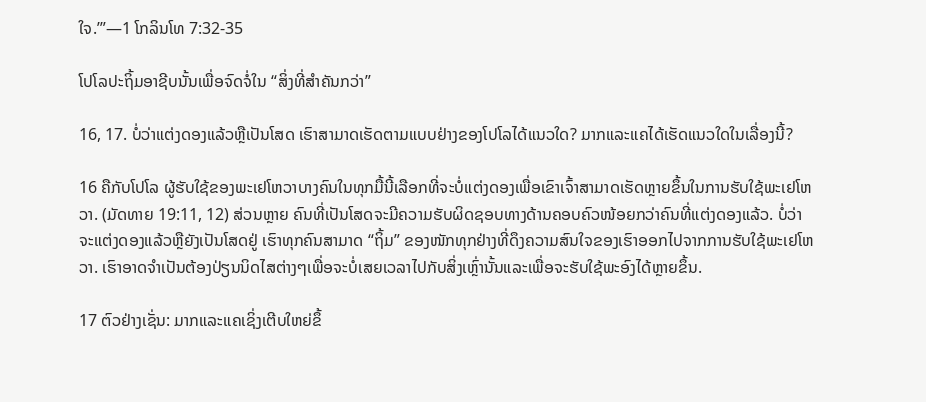ໃຈ.’”—1 ໂກລິນໂທ 7:32-35

ໂປໂລປະຖິ້ມອາຊີບນັ້ນເພື່ອຈົດຈໍ່ໃນ “ສິ່ງທີ່ສຳຄັນກວ່າ”

16, 17. ບໍ່ວ່າແຕ່ງດອງແລ້ວຫຼືເປັນໂສດ ເຮົາສາມາດເຮັດຕາມແບບຢ່າງຂອງໂປໂລໄດ້ແນວໃດ? ມາກແລະແຄໄດ້ເຮັດແນວໃດໃນເລື່ອງນີ້?

16 ຄືກັບໂປໂລ ຜູ້ຮັບໃຊ້ຂອງພະເຢໂຫວາບາງຄົນໃນທຸກມື້ນີ້ເລືອກທີ່ຈະບໍ່ແຕ່ງດອງເພື່ອເຂົາເຈົ້າສາມາດເຮັດຫຼາຍຂຶ້ນໃນການຮັບໃຊ້ພະເຢໂຫວາ. (ມັດທາຍ 19:11, 12) ສ່ວນຫຼາຍ ຄົນທີ່ເປັນໂສດຈະມີຄວາມຮັບຜິດຊອບທາງດ້ານຄອບຄົວໜ້ອຍກວ່າຄົນທີ່ແຕ່ງດອງແລ້ວ. ບໍ່ວ່າຈະແຕ່ງດອງແລ້ວຫຼືຍັງເປັນໂສດຢູ່ ເຮົາທຸກຄົນສາມາດ “ຖິ້ມ” ຂອງໜັກທຸກຢ່າງທີ່ດຶງຄວາມສົນໃຈຂອງເຮົາອອກໄປຈາກການຮັບໃຊ້ພະເຢໂຫວາ. ເຮົາອາດຈຳເປັນຕ້ອງປ່ຽນນິດໄສຕ່າງໆເພື່ອຈະບໍ່ເສຍເວລາໄປກັບສິ່ງເຫຼົ່ານັ້ນແລະເພື່ອຈະຮັບໃຊ້ພະອົງໄດ້ຫຼາຍຂຶ້ນ.

17 ຕົວຢ່າງເຊັ່ນ: ມາກແລະແຄເຊິ່ງເຕີບໃຫຍ່ຂຶ້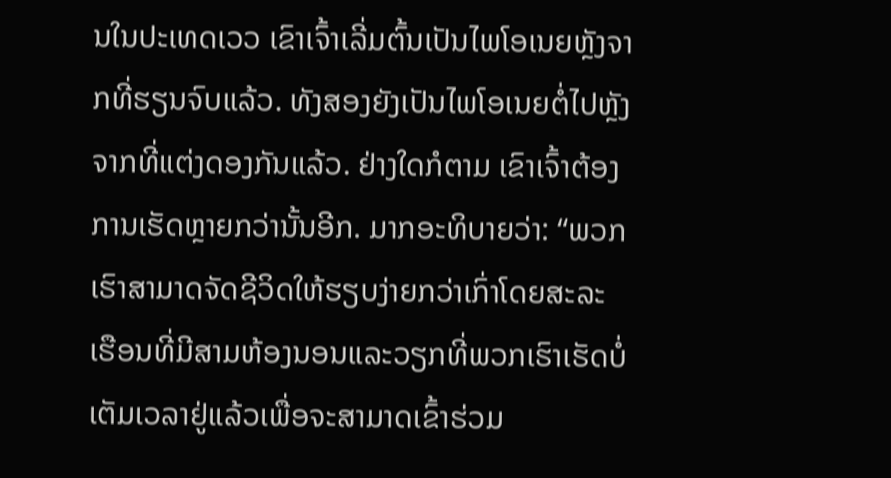ນໃນປະເທດເວວ ເຂົາເຈົ້າເລີ່ມຕົ້ນເປັນໄພໂອເນຍຫຼັງຈາກທີ່ຮຽນຈົບແລ້ວ. ທັງສອງຍັງເປັນໄພໂອເນຍຕໍ່ໄປຫຼັງຈາກທີ່ແຕ່ງດອງກັນແລ້ວ. ຢ່າງໃດກໍຕາມ ເຂົາເຈົ້າຕ້ອງການເຮັດຫຼາຍກວ່ານັ້ນອີກ. ມາກອະທິບາຍວ່າ: “ພວກເຮົາສາມາດຈັດຊີວິດໃຫ້ຮຽບງ່າຍກວ່າເກົ່າໂດຍສະລະເຮືອນທີ່ມີສາມຫ້ອງນອນແລະວຽກທີ່ພວກເຮົາເຮັດບໍ່ເຕັມເວລາຢູ່ແລ້ວເພື່ອຈະສາມາດເຂົ້າຮ່ວມ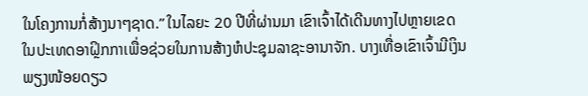ໃນໂຄງການກໍ່ສ້າງນາໆຊາດ.” ໃນໄລຍະ 20 ປີທີ່ຜ່ານມາ ເຂົາເຈົ້າໄດ້ເດີນທາງໄປຫຼາຍເຂດໃນປະເທດອາຝຼິກກາເພື່ອຊ່ວຍໃນການສ້າງຫໍປະຊຸມລາຊະອານາຈັກ. ບາງເທື່ອເຂົາເຈົ້າມີເງິນພຽງໜ້ອຍດຽວ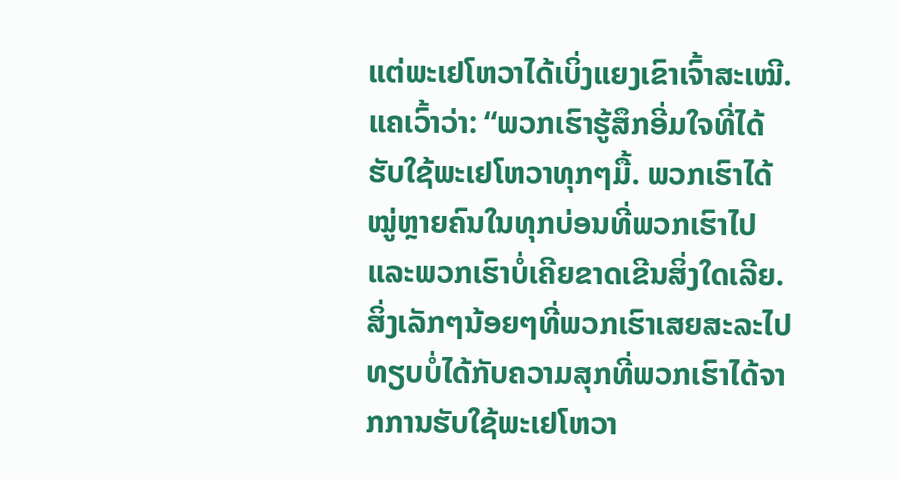ແຕ່ພະເຢໂຫວາໄດ້ເບິ່ງແຍງເຂົາເຈົ້າສະເໝີ. ແຄເວົ້າວ່າ: “ພວກເຮົາຮູ້ສຶກອີ່ມໃຈທີ່ໄດ້ຮັບໃຊ້ພະເຢໂຫວາທຸກໆມື້. ພວກເຮົາໄດ້ໝູ່ຫຼາຍຄົນໃນທຸກບ່ອນທີ່ພວກເຮົາໄປ ແລະພວກເຮົາບໍ່ເຄີຍຂາດເຂີນສິ່ງໃດເລີຍ. ສິ່ງເລັກໆນ້ອຍໆທີ່ພວກເຮົາເສຍສະລະໄປທຽບບໍ່ໄດ້ກັບຄວາມສຸກທີ່ພວກເຮົາໄດ້ຈາກການຮັບໃຊ້ພະເຢໂຫວາ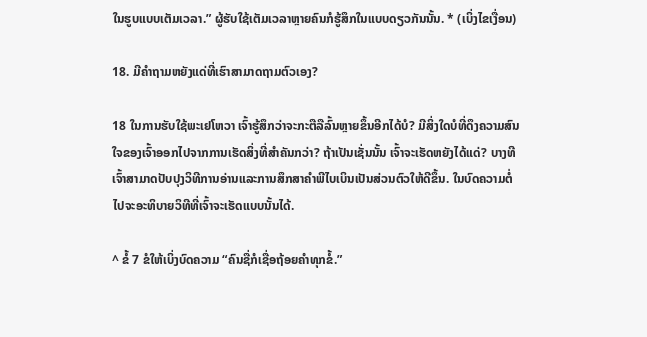ໃນຮູບແບບເຕັມເວລາ.” ຜູ້ຮັບໃຊ້ເຕັມເວລາຫຼາຍຄົນກໍຮູ້ສຶກໃນແບບດຽວກັນນັ້ນ. * (ເບິ່ງໄຂເງື່ອນ)

18. ມີຄຳຖາມຫຍັງແດ່ທີ່ເຮົາສາມາດຖາມຕົວເອງ?

18 ໃນການຮັບໃຊ້ພະເຢໂຫວາ ເຈົ້າຮູ້ສຶກວ່າຈະກະຕືລືລົ້ນຫຼາຍຂຶ້ນອີກໄດ້ບໍ? ມີສິ່ງໃດບໍທີ່ດຶງຄວາມສົນໃຈຂອງເຈົ້າອອກໄປຈາກການເຮັດສິ່ງທີ່ສຳຄັນກວ່າ? ຖ້າເປັນເຊັ່ນນັ້ນ ເຈົ້າຈະເຮັດຫຍັງໄດ້ແດ່? ບາງທີເຈົ້າສາມາດປັບປຸງວິທີການອ່ານແລະການສຶກສາຄຳພີໄບເບິນເປັນສ່ວນຕົວໃຫ້ດີຂຶ້ນ. ໃນບົດຄວາມຕໍ່ໄປຈະອະທິບາຍວິທີທີ່ເຈົ້າຈະເຮັດແບບນັ້ນໄດ້.

^ ຂໍ້ 7 ຂໍໃຫ້ເບິ່ງບົດຄວາມ “ຄົນຊື່ກໍເຊື່ອຖ້ອຍຄຳທຸກຂໍ້.”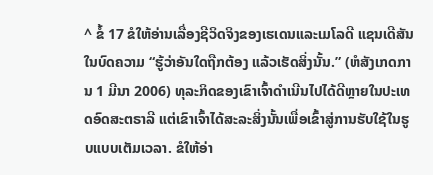^ ຂໍ້ 17 ຂໍໃຫ້ອ່ານເລື່ອງຊີວິດຈິງຂອງເຮເດນແລະເມໂລດີ ແຊນເດີສັນ ໃນບົດຄວາມ “ຮູ້ວ່າອັນໃດຖືກຕ້ອງ ແລ້ວເຮັດສິ່ງນັ້ນ.” (ຫໍສັງເກດການ 1 ມີນາ 2006) ທຸລະກິດຂອງເຂົາເຈົ້າດຳເນີນໄປໄດ້ດີຫຼາຍໃນປະເທດອົດສະຕຣາລີ ແຕ່ເຂົາເຈົ້າໄດ້ສະລະສິ່ງນັ້ນເພື່ອເຂົ້າສູ່ການຮັບໃຊ້ໃນຮູບແບບເຕັມເວລາ. ຂໍໃຫ້ອ່າ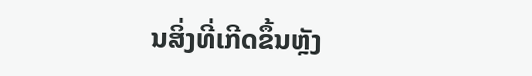ນສິ່ງທີ່ເກີດຂຶ້ນຫຼັງ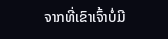ຈາກທີ່ເຂົາເຈົ້າບໍ່ມີ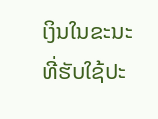ເງິນໃນຂະນະທີ່ຮັບໃຊ້ປະ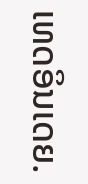ເທດອິນເດຍ.